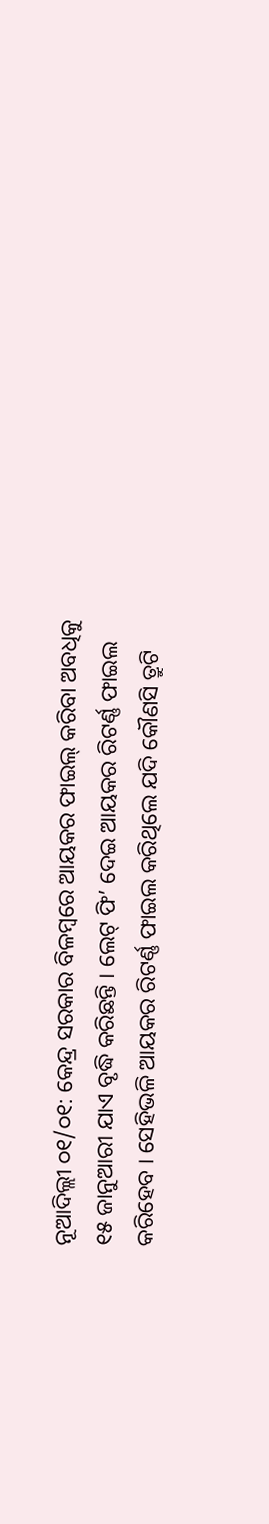ନୂଆଦିଲ୍ଲୀ ୦୧/୦୧: କେନ୍ଦ୍ର ସରକାର ବିଳମ୍ବରେ ଆୟକର ଫାଇଲ୍ କରିବା ଅବଧିକୁ ୧୫ ଜାନୁଆରୀ ଯାଏ ବୃଦ୍ଧି କରିଛନ୍ତି । ଲେଟ୍ ଫି’ ଦେଇ ଆୟକର ରିଟର୍ଣ୍ଣ ଫାଇଲ କରିହେବ । ସେହିଭଳି ଆୟକର ରିଟର୍ଣ୍ଣ ଫାଇଲ କରିଥିଲେ ଯଦି କୌଣସି ତ୍ରୁଟି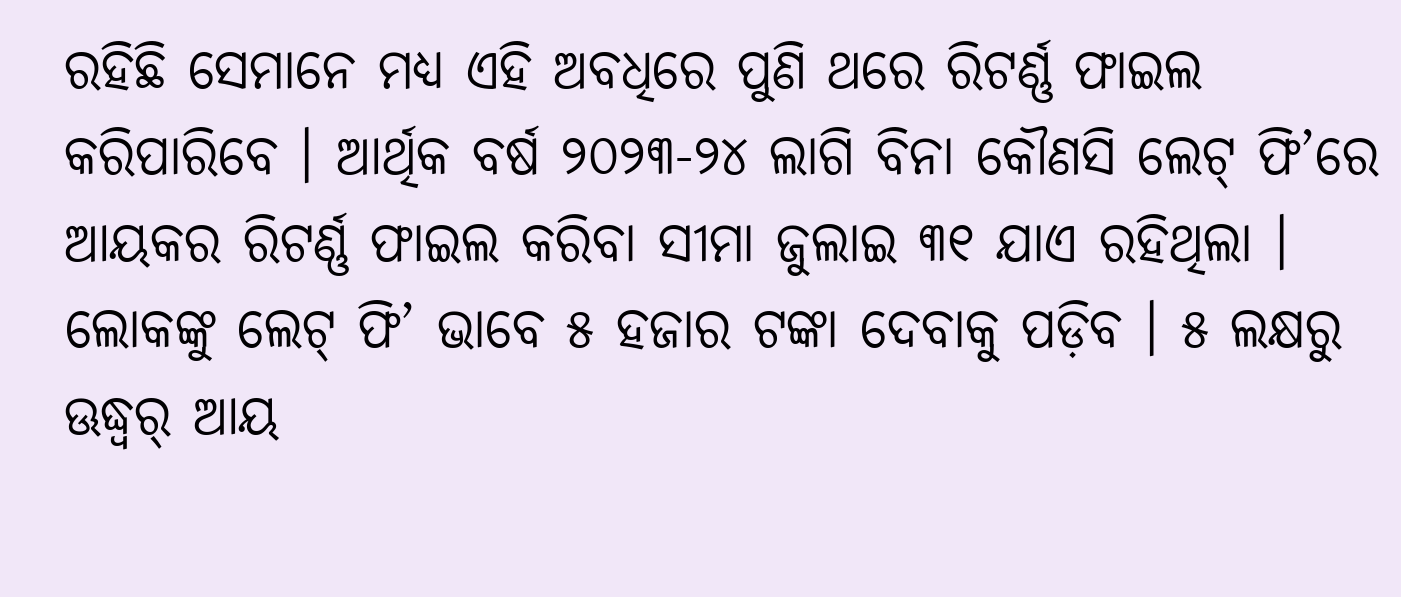ରହିଛି ସେମାନେ ମଧ୍ୟ ଏହି ଅବଧିରେ ପୁଣି ଥରେ ରିଟର୍ଣ୍ଣ ଫାଇଲ କରିପାରିବେ । ଆର୍ଥିକ ବର୍ଷ ୨୦୨୩-୨୪ ଲାଗି ବିନା କୌଣସି ଲେଟ୍ ଫି’ରେ ଆୟକର ରିଟର୍ଣ୍ଣ ଫାଇଲ କରିବା ସୀମା ଜୁଲାଇ ୩୧ ଯାଏ ରହିଥିଲା । ଲୋକଙ୍କୁ ଲେଟ୍ ଫି’ ଭାବେ ୫ ହଜାର ଟଙ୍କା ଦେବାକୁ ପଡ଼ିବ । ୫ ଲକ୍ଷରୁ ଊଦ୍ଧ୍ୱର୍ ଆୟ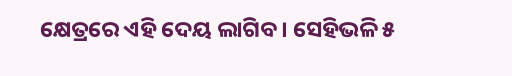କ୍ଷେତ୍ରରେ ଏହି ଦେୟ ଲାଗିବ । ସେହିଭଳି ୫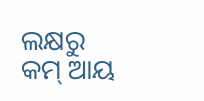ଲକ୍ଷରୁ କମ୍ ଆୟ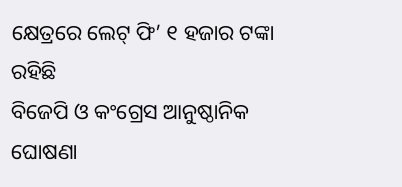କ୍ଷେତ୍ରରେ ଲେଟ୍ ଫି’ ୧ ହଜାର ଟଙ୍କା ରହିଛି
ବିଜେପି ଓ କଂଗ୍ରେସ ଆନୁଷ୍ଠାନିକ ଘୋଷଣା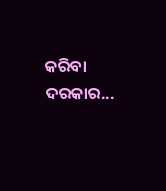କରିବା ଦରକାର...